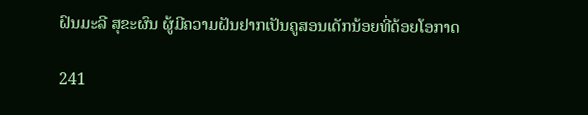ຝົນມະລີ ສຸຂະຜົນ ຜູ້ມີຄວາມຝັນຢາກເປັນຄູສອນເດັກນ້ອຍທີ່ດ້ອຍໂອກາດ

241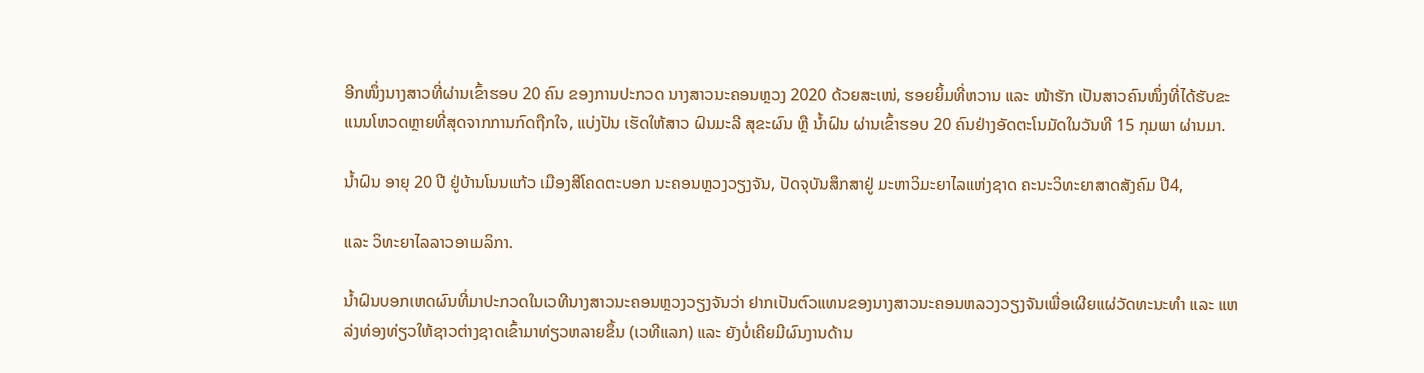ອີກໜຶ່ງນາງສາວທີ່ຜ່ານເຂົ້າຮອບ 20 ຄົນ ຂອງການປະກວດ ນາງສາວນະຄອນຫຼວງ 2020 ດ້ວຍສະເໜ່, ຮອຍຍິ້ມທີ່ຫວານ ແລະ ໜ້າຮັກ ເປັນສາວຄົນໜຶ່ງທີ່ໄດ້ຮັບຂະແນນໂຫວດຫຼາຍທີ່ສຸດຈາກການກົດຖືກໃຈ, ແບ່ງປັນ ເຮັດໃຫ້ສາວ ຝົນມະລີ ສຸຂະຜົນ ຫຼື ນໍ້າຝົນ ຜ່ານເຂົ້າຮອບ 20 ຄົນຢ່າງອັດຕະໂນມັດໃນວັນທີ 15 ກຸມພາ ຜ່ານມາ.

ນໍ້າຝົນ ອາຍຸ 20 ປີ ຢູ່ບ້ານໂນນແກ້ວ ເມືອງສີໂຄດຕະບອກ ນະຄອນຫຼວງວຽງຈັນ, ປັດຈຸບັນສຶກສາຢູ່ ມະຫາວິມະຍາໄລແຫ່ງຊາດ ຄະນະວິທະຍາສາດສັງຄົມ ປີ4,

ແລະ ວິທະຍາໄລລາວອາເມລິກາ.

ນໍ້າຝົນບອກເຫດຜົນທີ່ມາປະກວດໃນເວທີນາງສາວນະຄອນຫຼວງວຽງຈັນວ່າ ຢາກເປັນຕົວແທນຂອງນາງສາວນະຄອນຫລວງວຽງຈັນເພື່ອເຜີຍແຜ່ວັດທະນະທຳ ແລະ ແຫລ່ງທ່ອງທ່ຽວໃຫ້ຊາວຕ່າງຊາດເຂົ້າມາທ່ຽວຫລາຍຂຶ້ນ (ເວທີແລກ) ແລະ ຍັງບໍ່ເຄີຍມີຜົນງານດ້ານ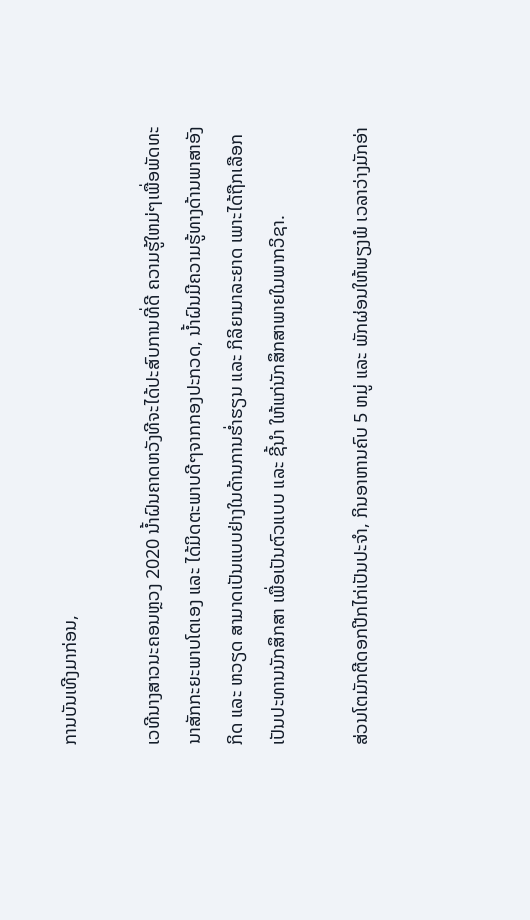ການບັນເທີງມາກ່ອນ,

ເວທີນາງສາວນະຄອນຫຼວງ 2020 ນໍ້າຝົນຄາດຫວັງທີຈະໄດ້ປະສົບການທີ່ດີ ຄວາມຮູ້ໃຫມ່ໆເພື່ອພັດທະນາສັກກະຍະພາບໂຕເອງ ແລະ ໄດ້ມິດຕະພາບດີໆຈາກກອງປະກວດ, ນໍ້າຝົນມີຄວາມຮູ້ທາງດ້ານພາສາອັງກິດ ແລະ ຫວຽດ ສາມາດເປັນແບບຢ່າງໃນດ້ານການຮໍ່າຮຽນ ແລະ ກິລິຍາມາລະຍາດ ເພາະໄດ້ຖືກເລືອກເປັນປະທານນັກສຶກສາ ເພື່ອເປັນຕົວແບບ ແລະ ຊີ້ນຳ ໃຫ້ແກ່ນັກສຶກສາພາຍໃນພາກວິຊາ.

ສ່ວນໂຕມັກຕີດອກປີກໄກ່ເປັນປະຈຳ, ກິນອາຫານຄົບ 5 ຫມູ່ ແລະ ພັກຜ່ອນໃຫ້ພຽງພໍ ເວລາວ່າງມັກອ່າ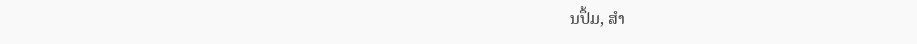ນປຶ້ມ, ສໍາ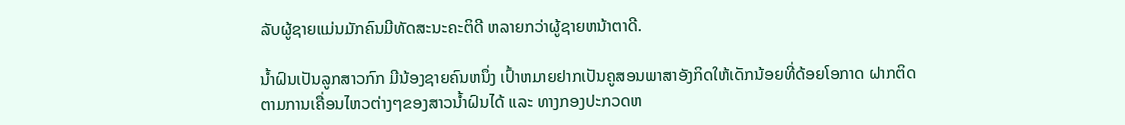ລັບຜູ້ຊາຍແມ່ນມັກຄົນມີທັດສະນະຄະຕິດີ ຫລາຍກວ່າຜູ້ຊາຍຫນ້າຕາດີ.

ນໍ້າຝົນເປັນລູກສາວກົກ ມີນ້ອງຊາຍຄົນຫນຶ່ງ ເປົ້າຫມາຍຢາກເປັນຄູສອນພາສາອັງກິດໃຫ້ເດັກນ້ອຍທີ່ດ້ອຍໂອກາດ ຝາກຕິດຕາມການເຄື່ອນໄຫວຕ່າງໆຂອງສາວນໍ້າຝົນໄດ້ ແລະ ທາງກອງປະກວດຫ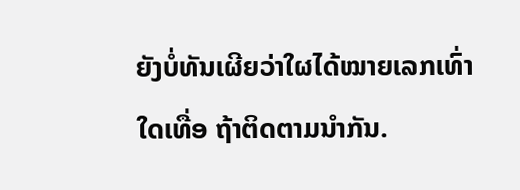ຍັງບໍ່ທັນເຜີຍວ່າໃຜໄດ້ໝາຍເລກເທົ່າໃດເທື່ອ ຖ້າຕິດຕາມນໍາກັນ.